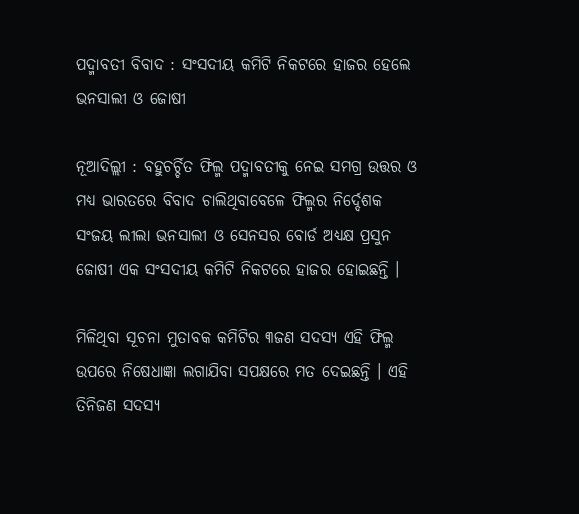ପଦ୍ମାବତୀ ବିବାଦ : ସଂସଦୀୟ କମିଟି ନିକଟରେ ହାଜର ହେଲେ ଭନସାଲୀ ଓ ଜୋଷୀ

ନୂଆଦିଲ୍ଲୀ : ବହୁଚର୍ଚ୍ଚିତ ଫିଲ୍ମ ପଦ୍ମାବତୀକୁ ନେଇ ସମଗ୍ର ଉତ୍ତର ଓ ମଧ୍ୟ ଭାରତରେ ବିବାଦ ଚାଲିଥିବାବେଳେ ଫିଲ୍ମର ନିର୍ଦ୍ଦେଶକ ସଂଜୟ ଲୀଲା ଭନସାଲୀ ଓ ସେନସର ବୋର୍ଡ ଅଧ୍ୟକ୍ଷ ପ୍ରସୁନ ଜୋଷୀ ଏକ ସଂସଦୀୟ କମିଟି ନିକଟରେ ହାଜର ହୋଇଛନ୍ତି ।

ମିଳିଥିବା ସୂଚନା ମୁତାବକ କମିଟିର ୩ଜଣ ସଦସ୍ୟ ଏହି ଫିଲ୍ମ ଉପରେ ନିଷେଧାଜ୍ଞା ଲଗାଯିବା ସପକ୍ଷରେ ମତ ଦେଇଛନ୍ତି । ଏହି ତିନିଜଣ ସଦସ୍ୟ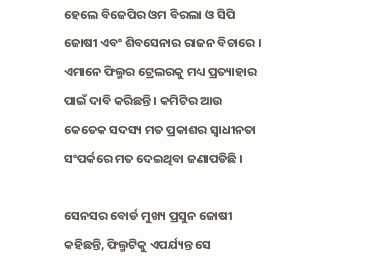ହେଲେ ବିଜେପିର ଓମ ବିରଲା ଓ ସିପି ଜୋଷୀ ଏବଂ ଶିବସେନାର ରାଜନ ବିଚାରେ । ଏମାନେ ଫିଲ୍ମର ଟ୍ରେଲରକୁ ମଧ୍ୟ ପ୍ରତ୍ୟାହାର ପାଇଁ ଦାବି କରିଛନ୍ତି । କମିଟିର ଆଉ କେତେକ ସଦସ୍ୟ ମତ ପ୍ରକାଶର ସ୍ୱାଧୀନତା ସଂପର୍କରେ ମତ ଦେଇଥିବା ଜଣାପଡିଛି ।

ସେନସର ବୋର୍ଡ ମୁଖ୍ୟ ପ୍ରସୁନ ଜୋଷୀ କହିଛନ୍ତି, ଫିଲ୍ମଟିକୁ ଏପର୍ଯ୍ୟନ୍ତ ସେ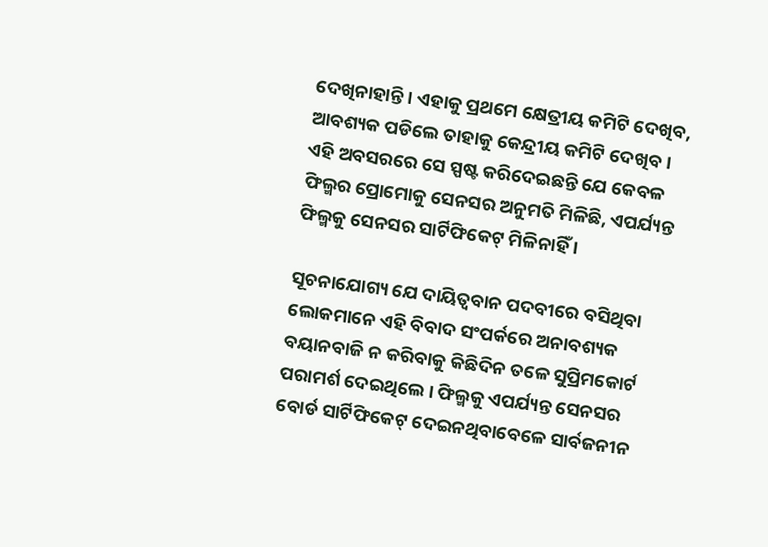ଦେଖିନାହାନ୍ତି । ଏହାକୁ ପ୍ରଥମେ କ୍ଷେତ୍ରୀୟ କମିଟି ଦେଖିବ, ଆବଶ୍ୟକ ପଡିଲେ ତାହାକୁ କେନ୍ଦ୍ରୀୟ କମିଟି ଦେଖିବ । ଏହି ଅବସରରେ ସେ ସ୍ପଷ୍ଟ କରିଦେଇଛନ୍ତି ଯେ କେବଳ ଫିଲ୍ମର ପ୍ରୋମୋକୁ ସେନସର ଅନୁମତି ମିଳିଛି, ଏପର୍ଯ୍ୟନ୍ତ ଫିଲ୍ମକୁ ସେନସର ସାର୍ଟିଫିକେଟ୍‌ ମିଳିନାହିଁ ।

ସୂଚନାଯୋଗ୍ୟ ଯେ ଦାୟିତ୍ୱବାନ ପଦବୀରେ ବସିଥିବା ଲୋକମାନେ ଏହି ବିବାଦ ସଂପର୍କରେ ଅନାବଶ୍ୟକ ବୟାନବାଜି ନ କରିବାକୁ କିଛିଦିନ ତଳେ ସୁପ୍ରିମକୋର୍ଟ ପରାମର୍ଶ ଦେଇଥିଲେ । ଫିଲ୍ମକୁ ଏପର୍ଯ୍ୟନ୍ତ ସେନସର ବୋର୍ଡ ସାର୍ଟିଫିକେଟ୍‌ ଦେଇନଥିବାବେଳେ ସାର୍ବଜନୀନ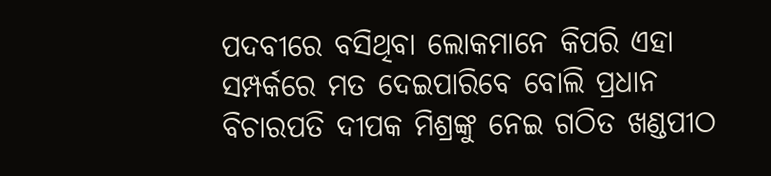ପଦବୀରେ ବସିଥିବା ଲୋକମାନେ କିପରି ଏହା ସମ୍ପର୍କରେ ମତ ଦେଇପାରିବେ ବୋଲି ପ୍ରଧାନ ବିଚାରପତି ଦୀପକ ମିଶ୍ରଙ୍କୁ ନେଇ ଗଠିତ ଖଣ୍ଡପୀଠ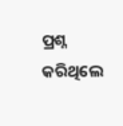ପ୍ରଶ୍ନ କରିଥିଲେ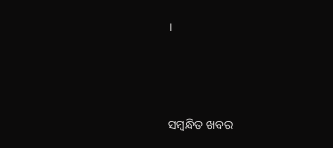।



ସମ୍ବନ୍ଧିତ ଖବର